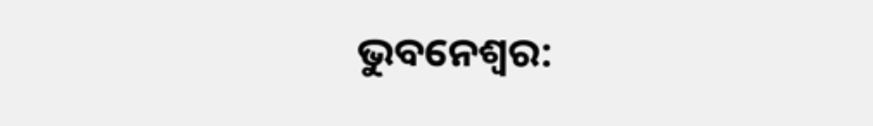ଭୁବନେଶ୍ୱର: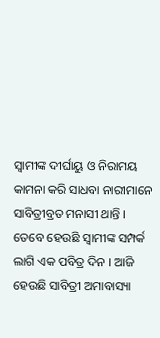ସ୍ୱାମୀଙ୍କ ଦୀର୍ଘାୟୁ ଓ ନିରାମୟ କାମନା କରି ସାଧବା ନାରୀମାନେ ସାବିତ୍ରୀବ୍ରତ ମନାସୀ ଥାନ୍ତି । ତେବେ ହେଉଛି ସ୍ୱାମୀଙ୍କ ସମ୍ପର୍କ ଲାଗି ଏକ ପବିତ୍ର ଦିନ । ଆଜି ହେଉଛି ସାବିତ୍ରୀ ଅମାବାସ୍ୟା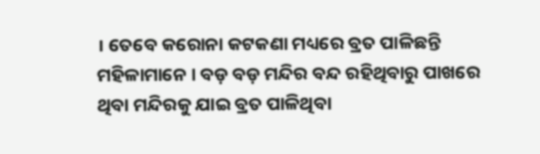। ତେବେ କରୋନା କଟକଣା ମଧ୍ୟରେ ବ୍ରତ ପାଳିଛନ୍ତି ମହିଳାମାନେ । ବଡ଼ ବଡ଼ ମନ୍ଦିର ବନ୍ଦ ରହିଥିବାରୁ ପାଖରେ ଥିବା ମନ୍ଦିରକୁ ଯାଇ ବ୍ରତ ପାଳିଥିବା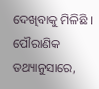ଦେଖିବାକୁ ମିଳିଛି । ପୌରାଣିକ ତଥ୍ୟାନୁସାରେ,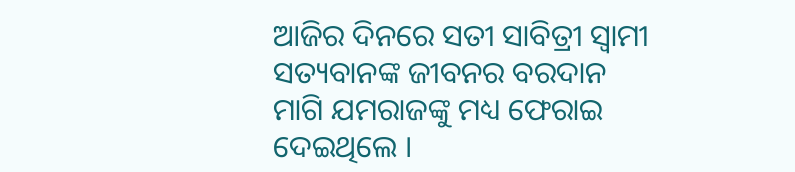ଆଜିର ଦିନରେ ସତୀ ସାବିତ୍ରୀ ସ୍ବାମୀ ସତ୍ୟବାନଙ୍କ ଜୀବନର ବରଦାନ ମାଗି ଯମରାଜଙ୍କୁ ମଧ୍ୟ ଫେରାଇ ଦେଇଥିଲେ ।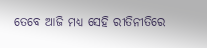ତେବେ ଆଜି ମଧ୍ୟ ସେହି ରୀତିନୀତିରେ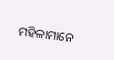ମହିଳାମାନେ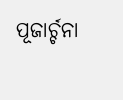ପୂଜାର୍ଚ୍ଚନା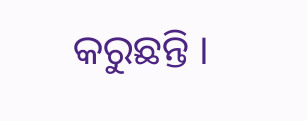କରୁଛନ୍ତି ।